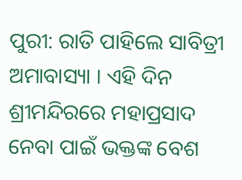ପୁରୀ: ରାତି ପାହିଲେ ସାବିତ୍ରୀ ଅମାବାସ୍ୟା । ଏହି ଦିନ ଶ୍ରୀମନ୍ଦିରରେ ମହାପ୍ରସାଦ ନେବା ପାଇଁ ଭକ୍ତଙ୍କ ବେଶ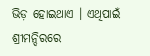ଭିଡ଼ ହୋଇଥାଏ । ଏଥିପାଇଁ ଶ୍ରୀମନ୍ଦିରରେ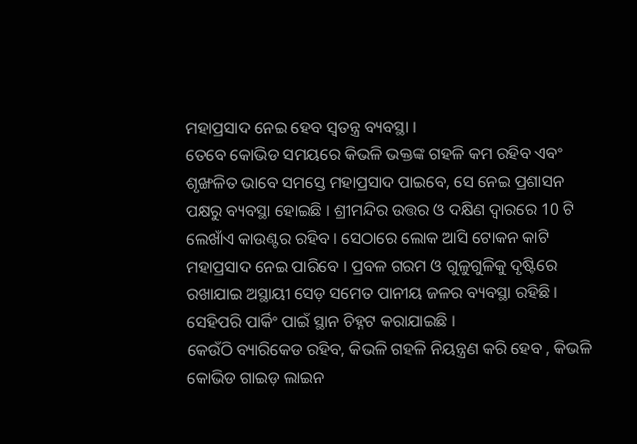ମହାପ୍ରସାଦ ନେଇ ହେବ ସ୍ବତନ୍ତ୍ର ବ୍ୟବସ୍ଥା ।
ତେବେ କୋଭିଡ ସମୟରେ କିଭଳି ଭକ୍ତଙ୍କ ଗହଳି କମ ରହିବ ଏବଂ ଶୃଙ୍ଖଳିତ ଭାବେ ସମସ୍ତେ ମହାପ୍ରସାଦ ପାଇବେ, ସେ ନେଇ ପ୍ରଶାସନ ପକ୍ଷରୁ ବ୍ୟବସ୍ଥା ହୋଇଛି । ଶ୍ରୀମନ୍ଦିର ଉତ୍ତର ଓ ଦକ୍ଷିଣ ଦ୍ବାରରେ 10 ଟି ଲେଖାଁଏ କାଉଣ୍ଟର ରହିବ । ସେଠାରେ ଲୋକ ଆସି ଟୋକନ କାଟି ମହାପ୍ରସାଦ ନେଇ ପାରିବେ । ପ୍ରବଳ ଗରମ ଓ ଗୁଳୁଗୁଳିକୁ ଦୃଷ୍ଟିରେ ରଖାଯାଇ ଅସ୍ଥାୟୀ ସେଡ଼ ସମେତ ପାନୀୟ ଜଳର ବ୍ୟବସ୍ଥା ରହିଛି । ସେହିପରି ପାର୍କିଂ ପାଇଁ ସ୍ଥାନ ଚିହ୍ନଟ କରାଯାଇଛି ।
କେଉଁଠି ବ୍ୟାରିକେଡ ରହିବ, କିଭଳି ଗହଳି ନିୟନ୍ତ୍ରଣ କରି ହେବ , କିଭଳି କୋଭିଡ ଗାଇଡ଼ ଲାଇନ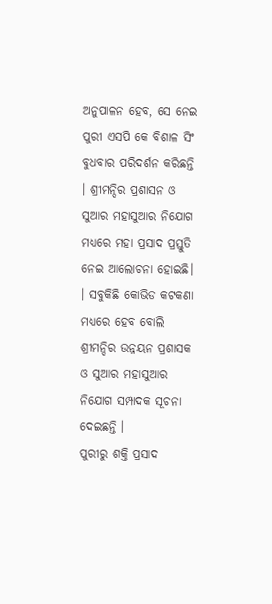ଅନୁପାଳନ ହେବ, ସେ ନେଇ ପୁରୀ ଏସପି କେ ବିଶାଳ ସିଂ ବୁଧବାର ପରିଦର୍ଶନ କରିଛନ୍ତି । ଶ୍ରୀମନ୍ଦିର ପ୍ରଶାସନ ଓ ସୁଆର ମହାସୁଆର ନିଯୋଗ ମଧ୍ୟରେ ମହା ପ୍ରସାଦ ପ୍ରସ୍ତୁତି ନେଇ ଆଲୋଚନା ହୋଇଛି। । ସବୁକିଛି କୋଭିଡ କଟକଣା ମଧ୍ୟରେ ହେବ ବୋଲି ଶ୍ରୀମନ୍ଦିର ଉନ୍ନୟନ ପ୍ରଶାସକ ଓ ସୁଆର ମହାସୁଆର ନିଯୋଗ ସମ୍ପାଦକ ସୂଚନା ଦେଇଛନ୍ତି ।
ପୁରୀରୁ ଶକ୍ତି ପ୍ରସାଦ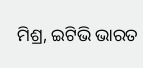ମିଶ୍ର, ଇଟିଭି ଭାରତ